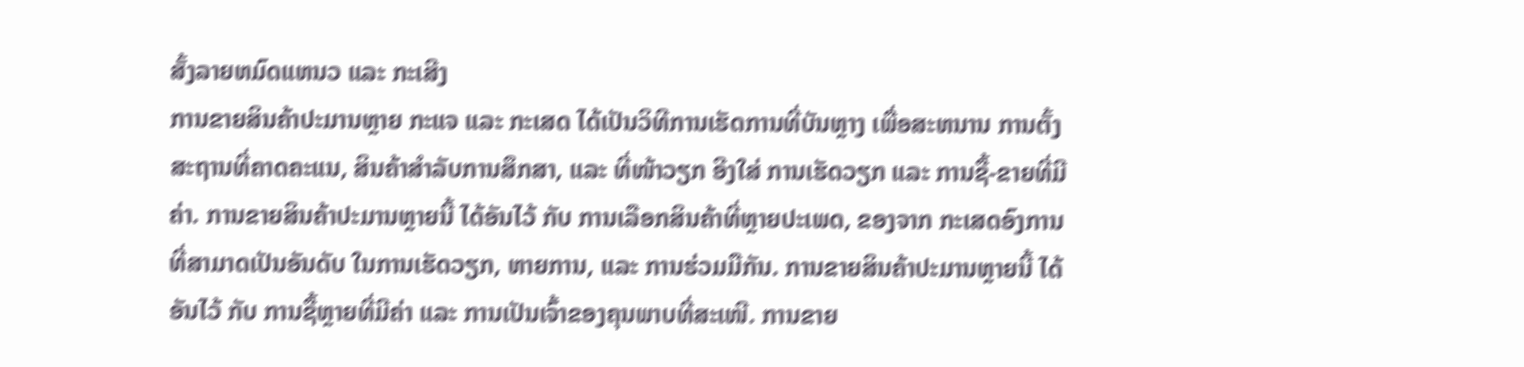ສັ້ງລາຍຫມົດແຫນວ ແລະ ກະເສີງ
ການຂາຍສິນຄ້າປະມານຫຼາຍ ກະແຈ ແລະ ກະເສດ ໄດ້ເປັນວິທີການເຮັດການທີ່ບັນຫຼາງ ເພື່ອສະຫນານ ການຕັ້ງສະຖານທີ່ຄາດຄະແນ, ສິນຄ້າສຳລັບການສຶກສາ, ແລະ ທີ່ໜ້າວຽກ ອີງໃສ່ ການເຮັດວຽກ ແລະ ການຊື້-ຂາຍທີ່ມີຄ່າ. ການຂາຍສິນຄ້າປະມານຫຼາຍນີ້ ໄດ້ອັນໄວ້ ກັບ ການເລືອກສິນຄ້າທີ່ຫຼາຍປະເພດ, ຂອງຈາກ ກະເສດອົງການທີ່ສາມາດເປັນອັນດັບ ໃນການເຮັດວຽກ, ຫາຍການ, ແລະ ການຮ່ວມມືກັນ. ການຂາຍສິນຄ້າປະມານຫຼາຍນີ້ ໄດ້ອັນໄວ້ ກັບ ການຊື້ຫຼາຍທີ່ມີຄ່າ ແລະ ການເປັນເຈົ້າຂອງຄຸນພາບທີ່ສະເໜີ. ການຂາຍ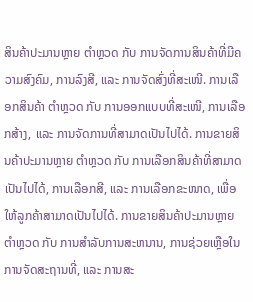ສິນຄ້າປະມານຫຼາຍ ຕຳຫຼວດ ກັບ ການຈັດການສິນຄ້າທີ່ມີຄວາມສົງຄົມ, ການລົງສີ, ແລະ ການຈັດສົ່ງທີ່ສະເໜີ. ການເລືອກສິນຄ້າ ຕຳຫຼວດ ກັບ ການອອກແບບທີ່ສະເໜີ, ການເລືອກສ້າງ, ແລະ ການຈັດການທີ່ສາມາດເປັນໄປໄດ້. ການຂາຍສິນຄ້າປະມານຫຼາຍ ຕຳຫຼວດ ກັບ ການເລືອກສິນຄ້າທີ່ສາມາດເປັນໄປໄດ້, ການເລືອກສີ, ແລະ ການເລືອກຂະໜາດ, ເພື່ອໃຫ້ລູກຄ້າສາມາດເປັນໄປໄດ້. ການຂາຍສິນຄ້າປະມານຫຼາຍ ຕຳຫຼວດ ກັບ ການສຳລັບການສະຫນານ, ການຊ່ວຍເຫຼືອໃນການຈັດສະຖານທີ່, ແລະ ການສະ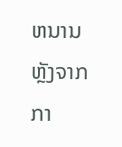ຫນານຫຼັງຈາກກາ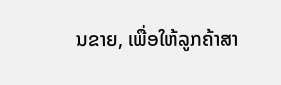ນຂາຍ, ເພື່ອໃຫ້ລູກຄ້າສາ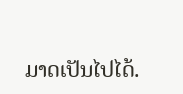ມາດເປັນໄປໄດ້.